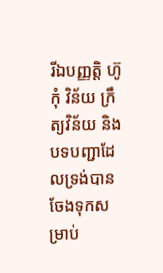រីឯបញ្ញត្តិ ហ៊ូកុំ វិន័យ ក្រឹត្យវិន័យ និងបទបញ្ជាដែលទ្រង់បានចែងទុកសម្រាប់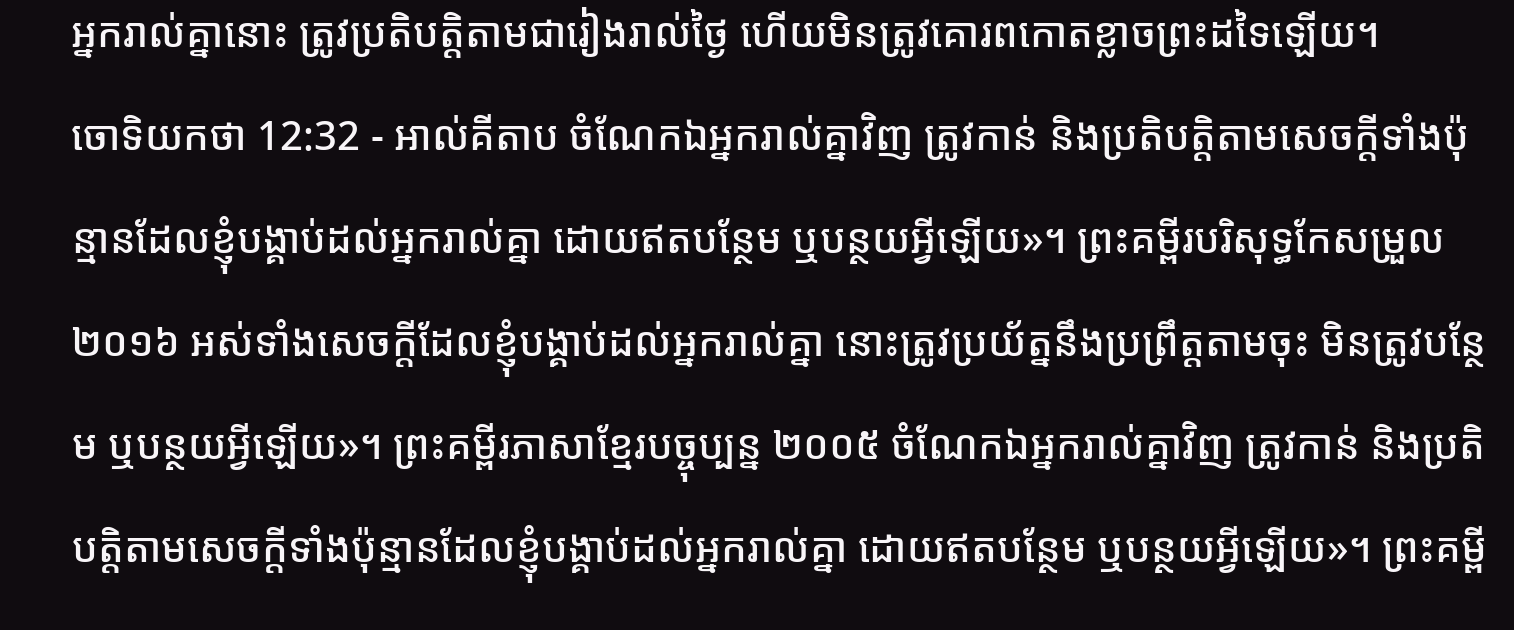អ្នករាល់គ្នានោះ ត្រូវប្រតិបត្តិតាមជារៀងរាល់ថ្ងៃ ហើយមិនត្រូវគោរពកោតខ្លាចព្រះដទៃឡើយ។
ចោទិយកថា 12:32 - អាល់គីតាប ចំណែកឯអ្នករាល់គ្នាវិញ ត្រូវកាន់ និងប្រតិបត្តិតាមសេចក្តីទាំងប៉ុន្មានដែលខ្ញុំបង្គាប់ដល់អ្នករាល់គ្នា ដោយឥតបន្ថែម ឬបន្ថយអ្វីឡើយ»។ ព្រះគម្ពីរបរិសុទ្ធកែសម្រួល ២០១៦ អស់ទាំងសេចក្ដីដែលខ្ញុំបង្គាប់ដល់អ្នករាល់គ្នា នោះត្រូវប្រយ័ត្ននឹងប្រព្រឹត្តតាមចុះ មិនត្រូវបន្ថែម ឬបន្ថយអ្វីឡើយ»។ ព្រះគម្ពីរភាសាខ្មែរបច្ចុប្បន្ន ២០០៥ ចំណែកឯអ្នករាល់គ្នាវិញ ត្រូវកាន់ និងប្រតិបត្តិតាមសេចក្ដីទាំងប៉ុន្មានដែលខ្ញុំបង្គាប់ដល់អ្នករាល់គ្នា ដោយឥតបន្ថែម ឬបន្ថយអ្វីឡើយ»។ ព្រះគម្ពី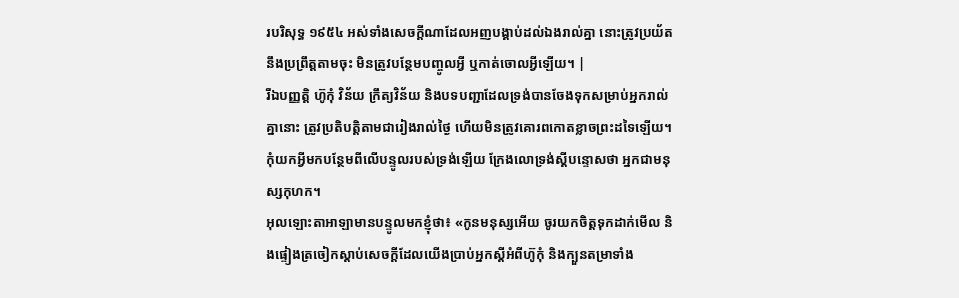របរិសុទ្ធ ១៩៥៤ អស់ទាំងសេចក្ដីណាដែលអញបង្គាប់ដល់ឯងរាល់គ្នា នោះត្រូវប្រយ័ត នឹងប្រព្រឹត្តតាមចុះ មិនត្រូវបន្ថែមបញ្ចូលអ្វី ឬកាត់ចោលអ្វីឡើយ។ |
រីឯបញ្ញត្តិ ហ៊ូកុំ វិន័យ ក្រឹត្យវិន័យ និងបទបញ្ជាដែលទ្រង់បានចែងទុកសម្រាប់អ្នករាល់គ្នានោះ ត្រូវប្រតិបត្តិតាមជារៀងរាល់ថ្ងៃ ហើយមិនត្រូវគោរពកោតខ្លាចព្រះដទៃឡើយ។
កុំយកអ្វីមកបន្ថែមពីលើបន្ទូលរបស់ទ្រង់ឡើយ ក្រែងលោទ្រង់ស្ដីបន្ទោសថា អ្នកជាមនុស្សកុហក។
អុលឡោះតាអាឡាមានបន្ទូលមកខ្ញុំថា៖ «កូនមនុស្សអើយ ចូរយកចិត្តទុកដាក់មើល និងផ្ទៀងត្រចៀកស្ដាប់សេចក្ដីដែលយើងប្រាប់អ្នកស្ដីអំពីហ៊ូកុំ និងក្បួនតម្រាទាំង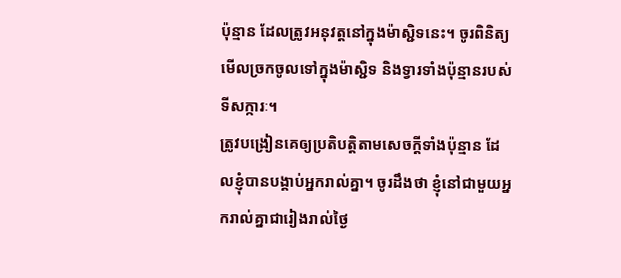ប៉ុន្មាន ដែលត្រូវអនុវត្តនៅក្នុងម៉ាស្ជិទនេះ។ ចូរពិនិត្យមើលច្រកចូលទៅក្នុងម៉ាស្ជិទ និងទ្វារទាំងប៉ុន្មានរបស់ទីសក្ការៈ។
ត្រូវបង្រៀនគេឲ្យប្រតិបត្ដិតាមសេចក្ដីទាំងប៉ុន្មាន ដែលខ្ញុំបានបង្គាប់អ្នករាល់គ្នា។ ចូរដឹងថា ខ្ញុំនៅជាមួយអ្នករាល់គ្នាជារៀងរាល់ថ្ងៃ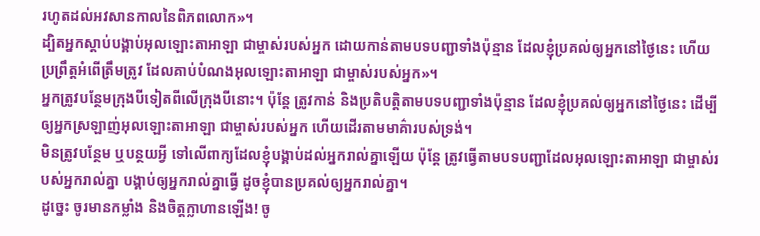រហូតដល់អវសានកាលនៃពិភពលោក»។
ដ្បិតអ្នកស្តាប់បង្គាប់អុលឡោះតាអាឡា ជាម្ចាស់របស់អ្នក ដោយកាន់តាមបទបញ្ជាទាំងប៉ុន្មាន ដែលខ្ញុំប្រគល់ឲ្យអ្នកនៅថ្ងៃនេះ ហើយប្រព្រឹត្តអំពើត្រឹមត្រូវ ដែលគាប់បំណងអុលឡោះតាអាឡា ជាម្ចាស់របស់អ្នក»។
អ្នកត្រូវបន្ថែមក្រុងបីទៀតពីលើក្រុងបីនោះ។ ប៉ុន្តែ ត្រូវកាន់ និងប្រតិបត្តិតាមបទបញ្ជាទាំងប៉ុន្មាន ដែលខ្ញុំប្រគល់ឲ្យអ្នកនៅថ្ងៃនេះ ដើម្បីឲ្យអ្នកស្រឡាញ់អុលឡោះតាអាឡា ជាម្ចាស់របស់អ្នក ហើយដើរតាមមាគ៌ារបស់ទ្រង់។
មិនត្រូវបន្ថែម ឬបន្ថយអ្វី ទៅលើពាក្យដែលខ្ញុំបង្គាប់ដល់អ្នករាល់គ្នាឡើយ ប៉ុន្តែ ត្រូវធ្វើតាមបទបញ្ជាដែលអុលឡោះតាអាឡា ជាម្ចាស់របស់អ្នករាល់គ្នា បង្គាប់ឲ្យអ្នករាល់គ្នាធ្វើ ដូចខ្ញុំបានប្រគល់ឲ្យអ្នករាល់គ្នា។
ដូច្នេះ ចូរមានកម្លាំង និងចិត្តក្លាហានឡើង! ចូ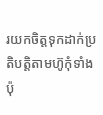រយកចិត្តទុកដាក់ប្រតិបត្តិតាមហ៊ូកុំទាំងប៉ុ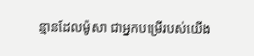ន្មានដែលម៉ូសា ជាអ្នកបម្រើរបស់យើង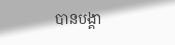បានបង្គា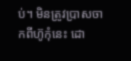ប់។ មិនត្រូវប្រាសចាកពីហ៊ូកុំនេះ ដោ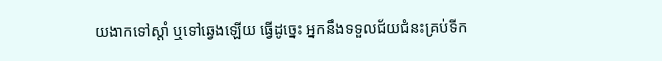យងាកទៅស្តាំ ឬទៅឆ្វេងឡើយ ធ្វើដូច្នេះ អ្នកនឹងទទួលជ័យជំនះគ្រប់ទីក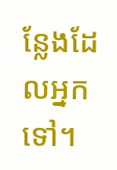ន្លែងដែលអ្នកទៅ។